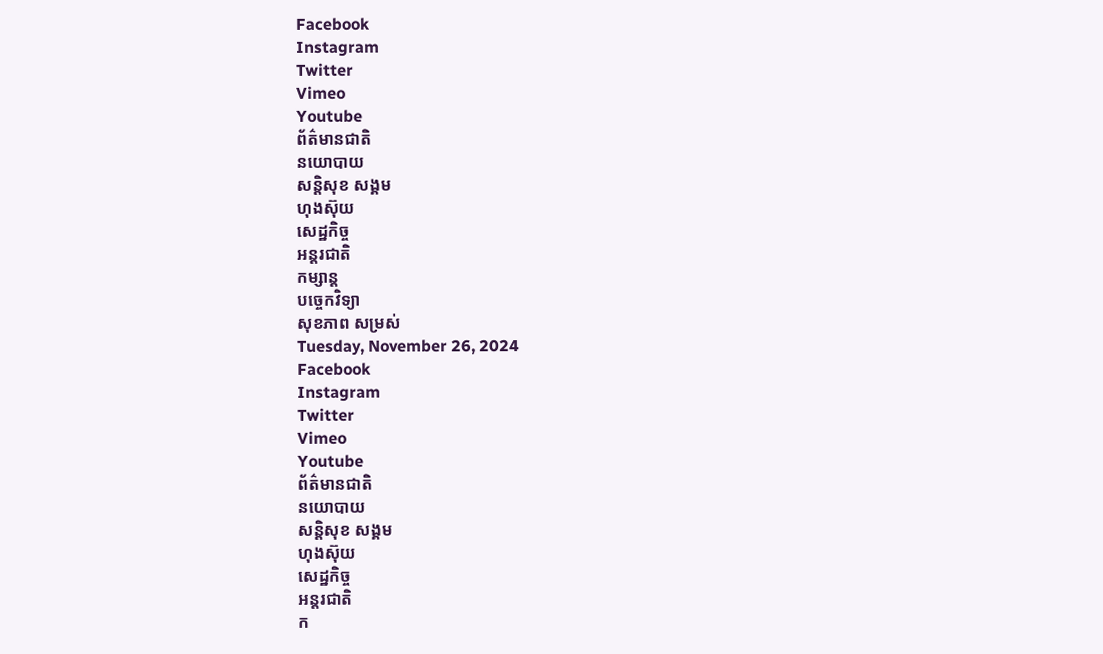Facebook
Instagram
Twitter
Vimeo
Youtube
ព័ត៌មានជាតិ
នយោបាយ
សន្តិសុខ សង្គម
ហុងស៊ុយ
សេដ្ឋកិច្ច
អន្តរជាតិ
កម្សាន្ត
បច្ចេកវិទ្យា
សុខភាព សម្រស់
Tuesday, November 26, 2024
Facebook
Instagram
Twitter
Vimeo
Youtube
ព័ត៌មានជាតិ
នយោបាយ
សន្តិសុខ សង្គម
ហុងស៊ុយ
សេដ្ឋកិច្ច
អន្តរជាតិ
ក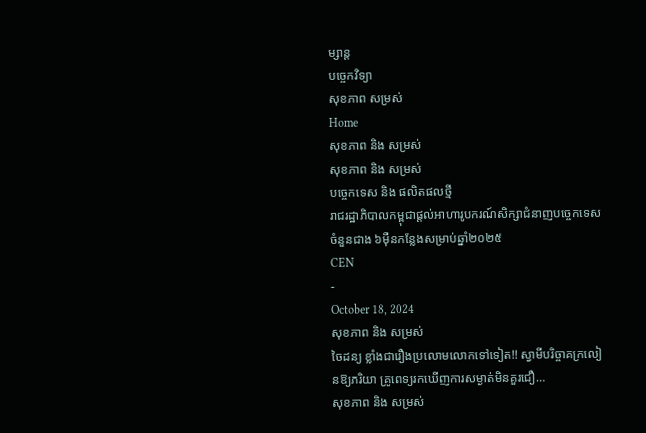ម្សាន្ត
បច្ចេកវិទ្យា
សុខភាព សម្រស់
Home
សុខភាព និង សម្រស់
សុខភាព និង សម្រស់
បច្ចេកទេស និង ផលិតផលថ្មី
រាជរដ្ឋាភិបាលកម្ពុជាផ្តល់អាហារូបករណ៍សិក្សាជំនាញបច្ចេកទេសចំនួនជាង ៦ម៉ឺនកន្លែងសម្រាប់ឆ្នាំ២០២៥
CEN
-
October 18, 2024
សុខភាព និង សម្រស់
ចៃដន្យ ខ្លាំងជារឿងប្រលោមលោកទៅទៀត!! ស្វាមីបរិច្ចាគក្រលៀនឱ្យភរិយា គ្រូពេទ្យរកឃើញការសម្ងាត់មិនគួរជឿ…
សុខភាព និង សម្រស់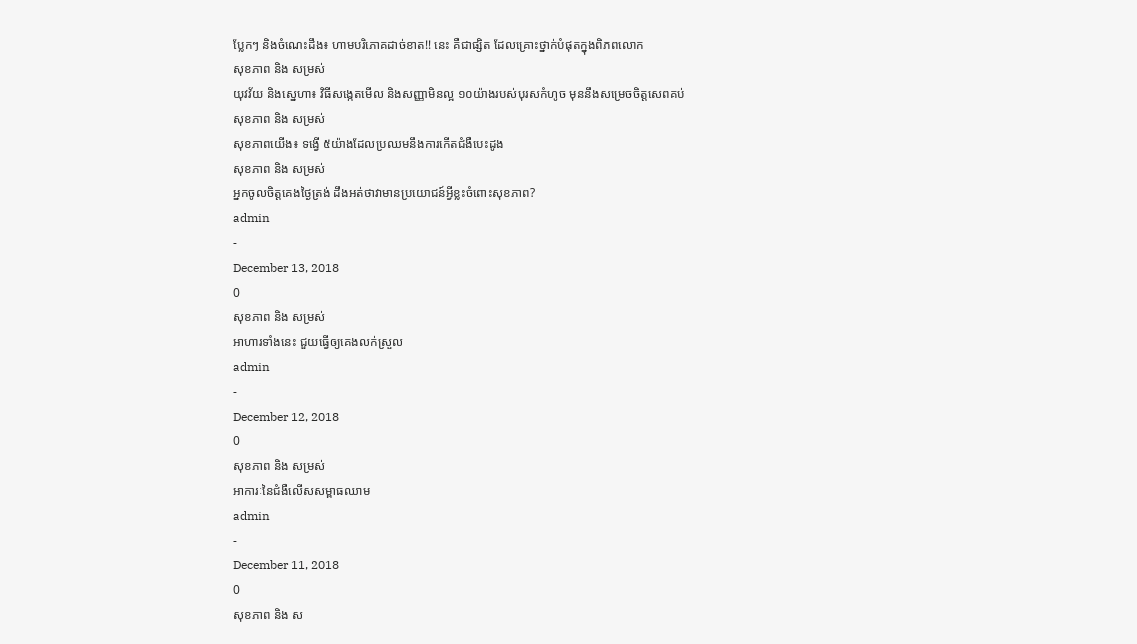ប្លែកៗ និងចំណេះដឹង៖ ហាមបរិភោគដាច់ខាត!! នេះ គឺជាផ្សិត ដែលគ្រោះថ្នាក់បំផុតក្នុងពិភពលោក
សុខភាព និង សម្រស់
យុវវ័យ និងស្នេហា៖ វិធីសង្កេតមើល និងសញ្ញាមិនល្អ ១០យ៉ាងរបស់បុរសកំហូច មុននឹងសម្រេចចិត្តសេពគប់
សុខភាព និង សម្រស់
សុខភាពយើង៖ ទង្វើ ៥យ៉ាងដែលប្រឈមនឹងការកើតជំងឺបេះដូង
សុខភាព និង សម្រស់
អ្នកចូលចិត្តគេងថ្ងៃត្រង់ ដឹងអត់ថាវាមានប្រយោជន៍អ្វីខ្លះចំពោះសុខភាព?
admin
-
December 13, 2018
0
សុខភាព និង សម្រស់
អាហារទាំងនេះ ជួយធ្វើឲ្យគេងលក់ស្រួល
admin
-
December 12, 2018
0
សុខភាព និង សម្រស់
អាការៈនៃជំងឺលើសសម្ពាធឈាម
admin
-
December 11, 2018
0
សុខភាព និង ស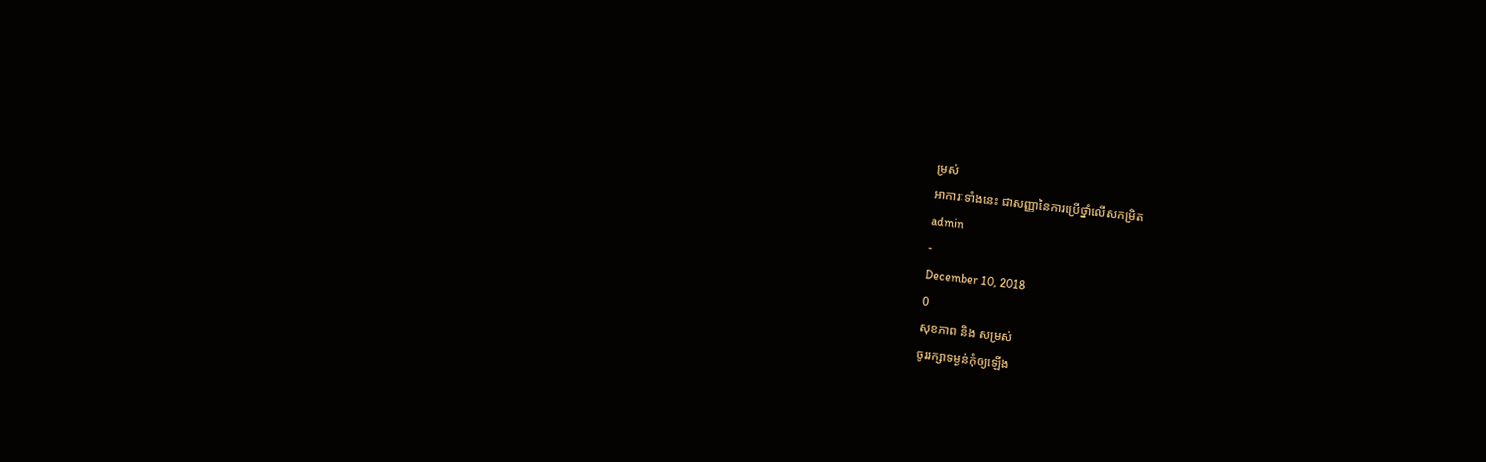ម្រស់
អាការៈទាំងនេះ ជាសញ្ញានៃការប្រើថ្នាំលើសកម្រិត
admin
-
December 10, 2018
0
សុខភាព និង សម្រស់
ចូររក្សាទម្ងន់កុំឲ្យឡើង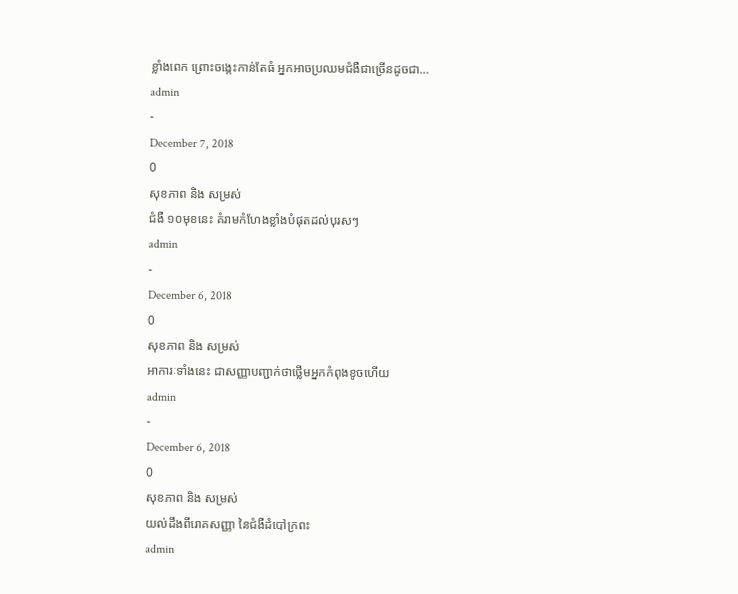ខ្លាំងពេក ព្រោះចង្កេះកាន់តែធំ អ្នកអាចប្រឈមជំងឺជាច្រើនដូចជា…
admin
-
December 7, 2018
0
សុខភាព និង សម្រស់
ជំងឺ ១០មុខនេះ គំរាមកំហែងខ្លាំងបំផុតដល់បុរសៗ
admin
-
December 6, 2018
0
សុខភាព និង សម្រស់
អាការៈទាំងនេះ ជាសញ្ញាបញ្ជាក់ថាថ្លើមអ្នកកំពុងខូចហើយ
admin
-
December 6, 2018
0
សុខភាព និង សម្រស់
យល់ដឹងពីរោគសញ្ញា នៃជំងឺដំបៅក្រពះ
admin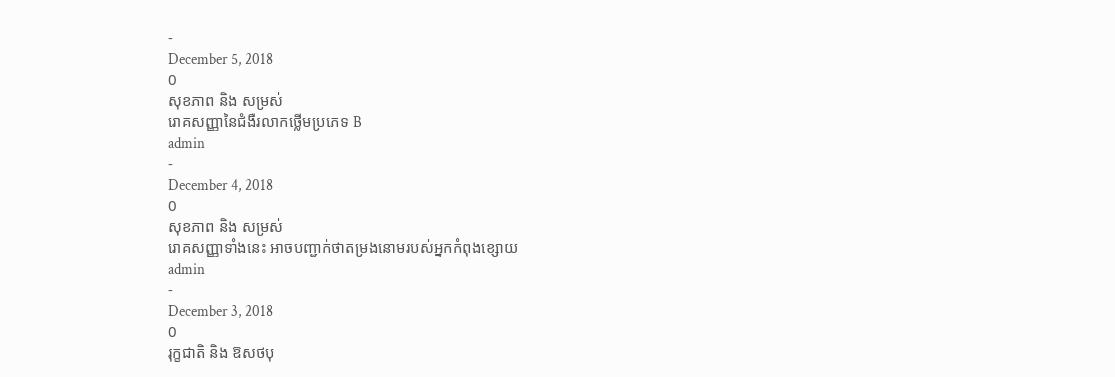-
December 5, 2018
0
សុខភាព និង សម្រស់
រោគសញ្ញានៃជំងឺរលាកថ្លើមប្រភេទ B
admin
-
December 4, 2018
0
សុខភាព និង សម្រស់
រោគសញ្ញាទាំងនេះ អាចបញ្ជាក់ថាតម្រងនោមរបស់អ្នកកំពុងខ្សោយ
admin
-
December 3, 2018
0
រុក្ខជាតិ និង ឱសថបុ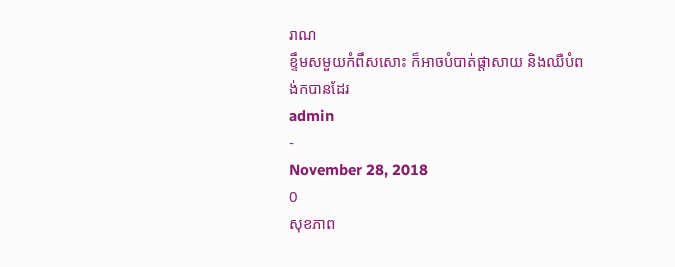រាណ
ខ្ទឹមសមួយកំពឹសសោះ ក៏អាចបំបាត់ផ្តាសាយ និងឈឺបំពង់កបានដែរ
admin
-
November 28, 2018
0
សុខភាព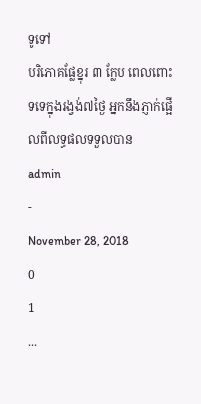ទូទៅ
បរិភោគផ្លែខ្នុរ ៣ ក្លែប ពេលពោះទទេក្នុងរង្វង់៧ថ្ងៃ អ្នកនឹងភ្ញាក់ផ្អើលពីលទ្ធផលទទួលបាន
admin
-
November 28, 2018
0
1
...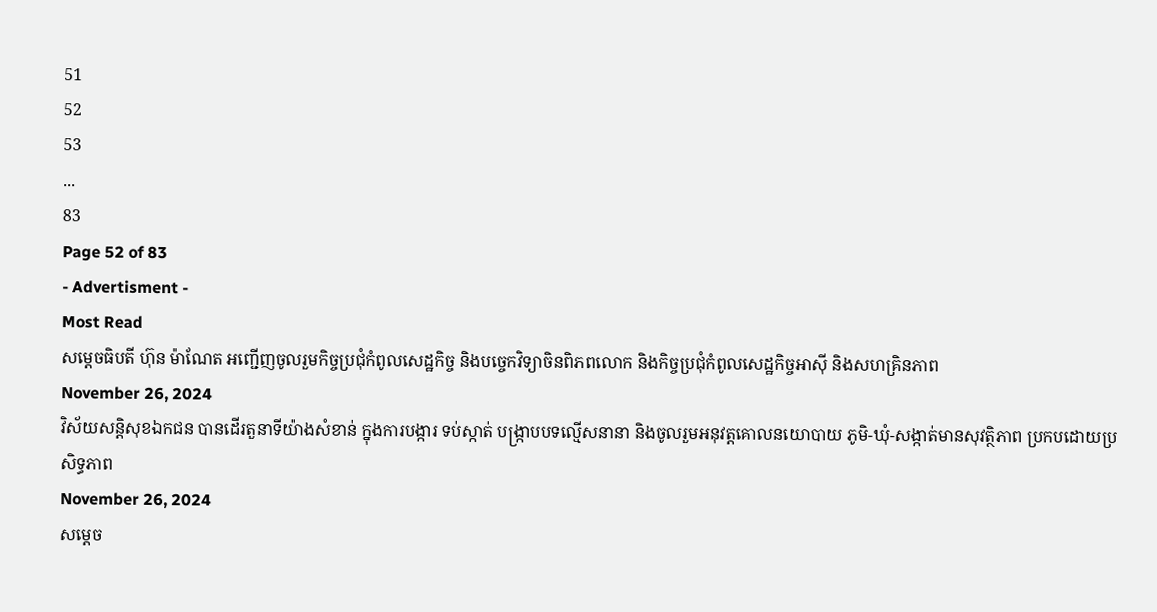51
52
53
...
83
Page 52 of 83
- Advertisment -
Most Read
សម្តេចធិបតី ហ៊ុន ម៉ាណែត អញ្ជើញចូលរួមកិច្ចប្រជុំកំពូលសេដ្ឋកិច្ច និងបច្ចេកវិទ្យាចិនពិភពលោក និងកិច្ចប្រជុំកំពូលសេដ្ឋកិច្ចអាស៊ី និងសហគ្រិនភាព
November 26, 2024
វិស័យសន្តិសុខឯកជន បានដើរតួនាទីយ៉ាងសំខាន់ ក្នុងការបង្ការ ទប់ស្កាត់ បង្ក្រាបបទល្មើសនានា និងចូលរួមអនុវត្តគោលនយោបាយ ភូមិ-ឃុំ-សង្កាត់មានសុវត្ថិភាព ប្រកបដោយប្រសិទ្ធភាព
November 26, 2024
សម្តេច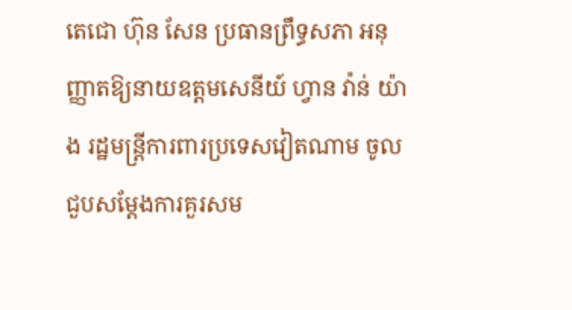តេជោ ហ៊ុន សែន ប្រធានព្រឹទ្ធសភា អនុញ្ញាតឱ្យនាយឧត្តមសេនីយ៍ ហ្វាន វ៉ាន់ យ៉ាង រដ្ឋមន្ត្រីការពារប្រទេសវៀតណាម ចូលជួបសម្ដែងការគួរសម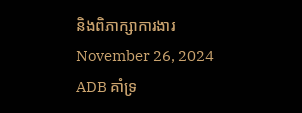និងពិភាក្សាការងារ
November 26, 2024
ADB គាំទ្រ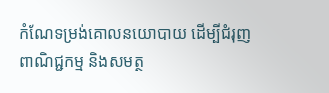កំណែទម្រង់គោលនយោបាយ ដើម្បីជំរុញពាណិជ្ជកម្ម និងសមត្ថ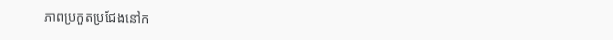ភាពប្រកួតប្រជែងនៅក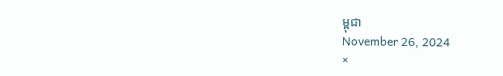ម្ពុជា
November 26, 2024
×